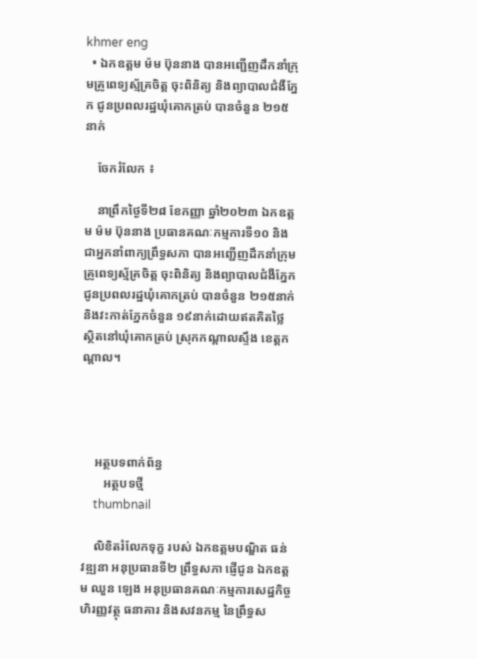khmer eng
  • ឯកឧត្តម ម៉ម ប៊ុននាង បានអញ្ជើញដឹកនាំក្រុមគ្រូពេទ្យស្ម័គ្រចិត្ត ចុះពិនិត្យ និងព្យាបាលជំងឺភ្នែក ជូនប្រពលរដ្ឋឃុំគោកត្រប់ បានចំនួន ២១៥នាក់

    ចែករំលែក ៖

    នាព្រឹកថ្ងៃទី២៨ ខែកញ្ញា ឆ្នាំ២០២៣ ឯកឧត្តម ម៉ម ប៊ុននាង ប្រធានគណៈកម្មការទី១០ និងជាអ្នកនាំពាក្យព្រឹទ្ធសភា បានអញ្ជើញដឹកនាំក្រុមគ្រូពេទ្យស្ម័គ្រចិត្ត ចុះពិនិត្យ និងព្យាបាលជំងឺភ្នែក ជូនប្រពលរដ្ឋឃុំគោកត្រប់ បានចំនួន ២១៥នាក់ និងវះកាត់ភ្នែកចំនួន ១៩នាក់ដោយឥតគិតថ្លៃ ស្ថិតនៅឃុំគោកត្រប់ ស្រុកកណ្តាលស្ទឹង ខេត្តកណ្តាល។




    អត្ថបទពាក់ព័ន្ធ
       អត្ថបទថ្មី
    thumbnail

    លិខិតរំលែកទុក្ខ របស់ ឯកឧត្តមបណ្ឌិត ធន់ វឌ្ឍនា អនុប្រធានទី២ ព្រឹទ្ធសភា ផ្ញើជូន ឯកឧត្តម ឈួន ឡេង អនុប្រធានគណៈកម្មការសេដ្ឋកិច្ច ហិរញ្ញវត្ថុ ធនាគារ និងសវនកម្ម នៃព្រឹទ្ធស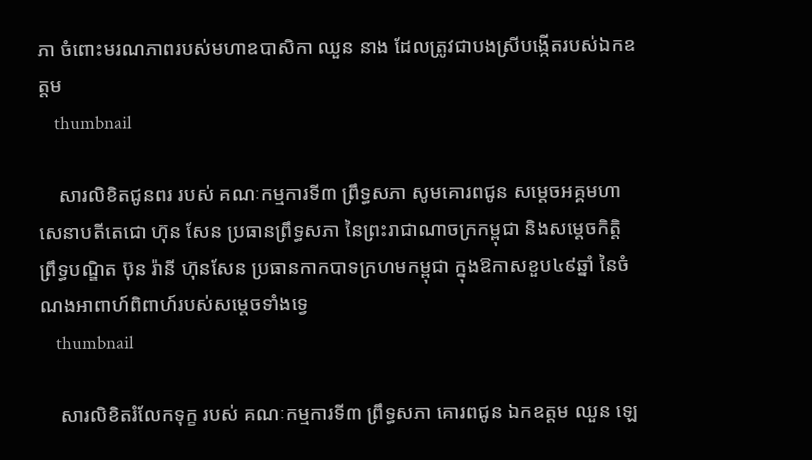ភា ចំពោះមរណភាពរបស់មហាឧបាសិកា ឈួន នាង ដែលត្រូវជាបងស្រីបង្កើតរបស់ឯកឧត្តម
    thumbnail

    សារលិខិតជូនពរ របស់ គណៈកម្មការទី៣ ព្រឹទ្ធសភា សូមគោរពជូន សម្តេចអគ្គមហាសេនាបតីតេជោ ហ៊ុន សែន ប្រធានព្រឹទ្ធសភា នៃព្រះរាជាណាចក្រកម្ពុជា និងសម្តេចកិត្តិព្រឹទ្ធបណ្ឌិត ប៊ុន រ៉ានី ហ៊ុនសែន ប្រធានកាកបាទក្រហមកម្ពុជា ក្នុងឱកាសខួប៤៩ឆ្នាំ នៃចំណងអាពាហ៍ពិពាហ៍របស់សម្តេចទាំងទ្វេ
    thumbnail

    សារលិខិតរំលែកទុក្ខ របស់ គណៈកម្មការទី៣ ព្រឹទ្ធសភា គោរពជូន ឯកឧត្តម ឈួន ឡេ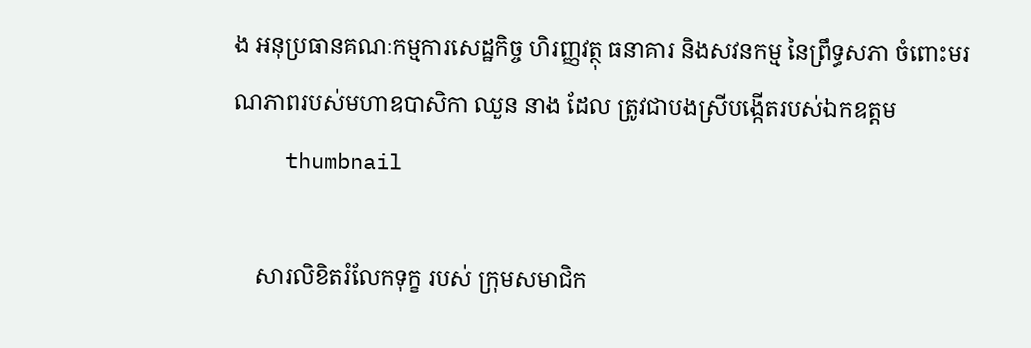ង អនុប្រធានគណៈកម្មការសេដ្ឋកិច្ច ហិរញ្ញវត្ថុ ធនាគារ និងសវនកម្ម នៃព្រឹទ្ធសភា ចំពោះមរណភាពរបស់មហាឧបាសិកា ឈួន នាង ដែល ត្រូវជាបងស្រីបង្កើតរបស់ឯកឧត្តម
    thumbnail

    សារលិខិតរំលែកទុក្ខ របស់ ក្រុមសមាជិក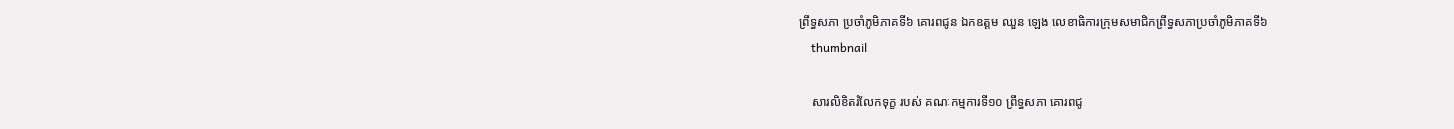ព្រឹទ្ធសភា ប្រចាំភូមិភាគទី៦ គោរពជូន ឯកឧត្តម ឈួន ឡេង លេខាធិការក្រុមសមាជិកព្រឹទ្ធសភាប្រចាំភូមិភាគទី៦
    thumbnail

    សារលិខិតរំលែកទុក្ខ របស់ គណៈកម្មការទី១០ ព្រឹទ្ធសភា គោរពជូ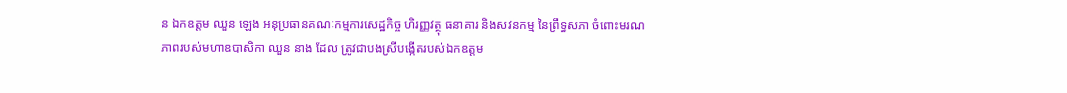ន ឯកឧត្តម ឈួន ឡេង អនុប្រធានគណៈកម្មការសេដ្ឋកិច្ច ហិរញ្ញវត្ថុ ធនាគារ និងសវនកម្ម នៃព្រឹទ្ធសភា ចំពោះមរណភាពរបស់មហាឧបាសិកា ឈួន នាង ដែល ត្រូវជាបងស្រីបង្កើតរបស់ឯកឧត្តម